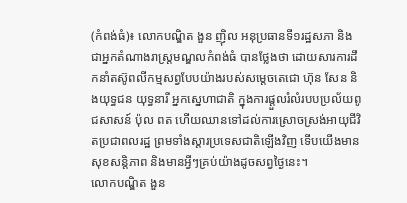(កំពង់ធំ)៖ លោកបណ្ឌិត ងួន ញ៉ិល អនុប្រធានទី១រដ្ឋសភា និងជាអ្នកតំណាងរាស្ត្រមណ្ឌលកំពង់ធំ បានថ្លែងថា ដោយសារការដឹកនាំតស៊ូពលីកម្មសព្វបែបយ៉ាងរបស់សម្តេចតេជោ ហ៊ុន សែន និងយុទ្ធជន យុទ្ធនារី អ្នកស្នេហាជាតិ ក្នុងការផ្តួលរំលំរបបប្រល័យពូជសាសន៍ ប៉ុល ពត ហើយឈានទៅដល់ការស្រោចស្រង់អាយុជីវិតប្រជាពលរដ្ឋ ព្រមទាំងស្តារប្រទេសជាតិឡើងវិញ ទើបយើងមានសុខសន្តិភាព និងមានអ្វីៗគ្រប់យ៉ាងដូចសព្វថ្ងៃនេះ។
លោកបណ្ឌិត ងួន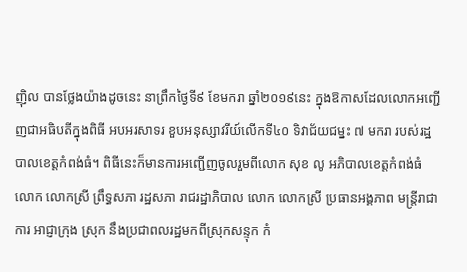ញ៉ិល បានថ្លែងយ៉ាងដូចនេះ នាព្រឹកថ្ងៃទី៩ ខែមករា ឆ្នាំ២០១៩នេះ ក្នុងឱកាសដែលលោកអញ្ជើញជាអធិបតីក្នុងពិធី អបអរសាទរ ខួបអនុស្សាវរីយ៍លើកទី៤០ ទិវាជ័យជម្នះ ៧ មករា របស់រដ្ឋបាលខេត្តកំពង់ធំ។ ពិធីនេះក៏មានការអញ្ជើញចូលរួមពីលោក សុខ លូ អភិបាលខេត្តកំពង់ធំ លោក លោកស្រី ព្រឹទ្ធសភា រដ្ឋសភា រាជរដ្ឋាភិបាល លោក លោកស្រី ប្រធានអង្គភាព មន្ត្រីរាជាការ អាជ្ញាក្រុង ស្រុក នឹងប្រជាពលរដ្ឋមកពីស្រុកសន្ទុក កំ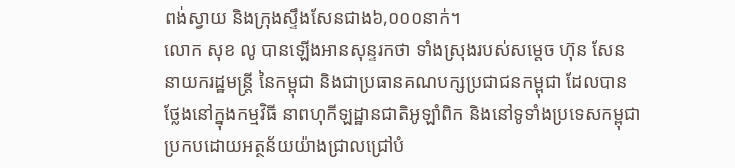ពង់ស្វាយ និងក្រុងស្ទឹងសែនជាង៦,០០០នាក់។
លោក សុខ លូ បានឡើងអានសុន្ទរកថា ទាំងស្រុងរបស់សម្តេច ហ៊ុន សែន នាយករដ្ឋមន្ត្រី នៃកម្ពុជា និងជាប្រធានគណបក្សប្រជាជនកម្ពុជា ដែលបានថ្លែងនៅក្នុងកម្មវិធី នាពហុកីឡដ្ឋានជាតិអូឡាំពិក និងនៅទូទាំងប្រទេសកម្ពុជា ប្រកបដោយអត្ថន័យយ៉ាងជ្រាលជ្រៅបំ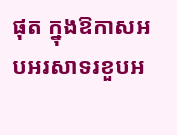ផុត ក្នុងឱកាសអបអរសាទរខួបអ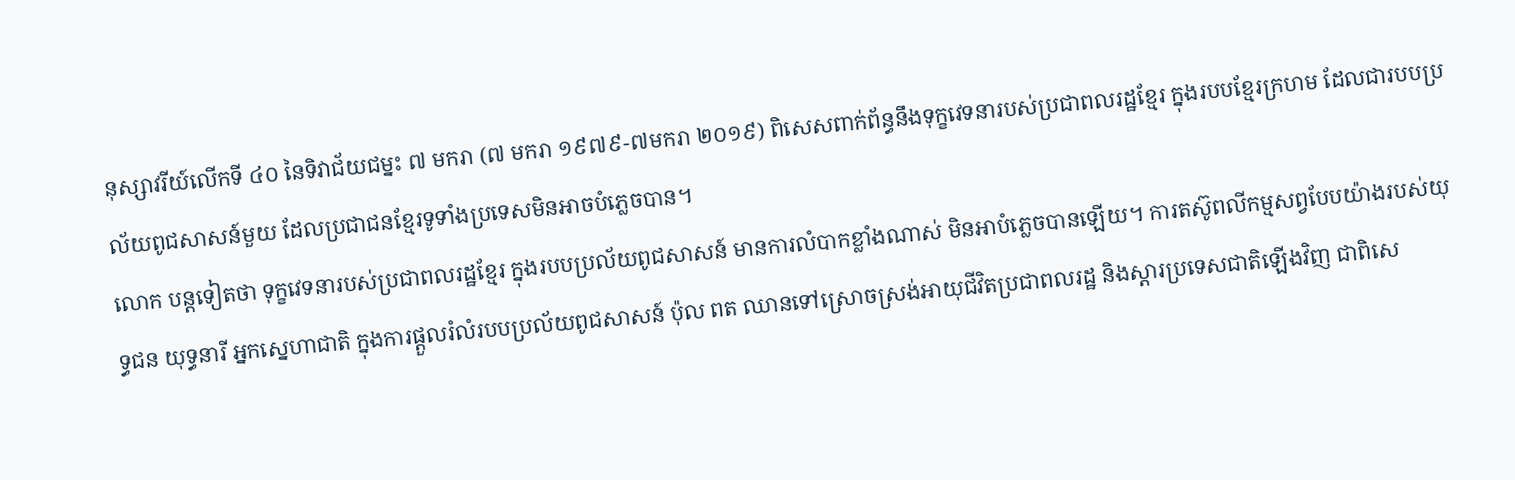នុស្សាវរីយ៍លើកទី ៤០ នៃទិវាជ័យជម្នះ ៧ មករា (៧ មករា ១៩៧៩-៧មករា ២០១៩) ពិសេសពាក់ព័ន្ធនឹងទុក្ខវេទនារបស់ប្រជាពលរដ្ឋខ្មែរ ក្នុងរបបខ្មែរក្រហម ដែលជារបបប្រល័យពូជសាសន៍មួយ ដែលប្រជាជនខ្មែរទូទាំងប្រទេសមិនអាចបំភ្លេចបាន។
លោក បន្តទៀតថា ទុក្ខវេទនារបស់ប្រជាពលរដ្ឋខ្មែរ ក្នុងរបបប្រល័យពូជសាសន៍ មានការលំបាកខ្លាំងណាស់ មិនអាបំភ្លេចបានឡើយ។ ការតស៊ូពលីកម្មសព្វបែបយ៉ាងរបស់យុទ្ធជន យុទ្ធនារី អ្នកស្នេហាជាតិ ក្នុងការផ្តួលរំលំរបបប្រល័យពូជសាសន៍ ប៉ុល ពត ឈានទៅស្រោចស្រង់អាយុជីវិតប្រជាពលរដ្ឋ និងស្តារប្រទេសជាតិឡើងវិញ ជាពិសេ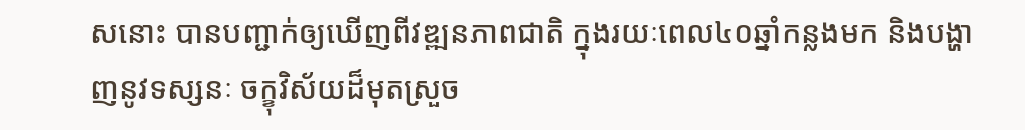សនោះ បានបញ្ជាក់ឲ្យឃើញពីវឌ្ឍនភាពជាតិ ក្នុងរយៈពេល៤០ឆ្នាំកន្លងមក និងបង្ហាញនូវទស្សនៈ ចក្ខុវិស័យដ៏មុតស្រួច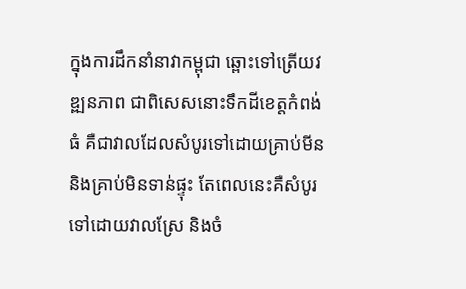ក្នុងការដឹកនាំនាវាកម្ពុជា ឆ្ពោះទៅត្រើយវឌ្ឍនភាព ជាពិសេសនោះទឹកដីខេត្តកំពង់ធំ គឺជាវាលដែលសំបូរទៅដោយគ្រាប់មីន និងគ្រាប់មិនទាន់ផ្ទុះ តែពេលនេះគឺសំបូរទៅដោយវាលស្រែ និងចំ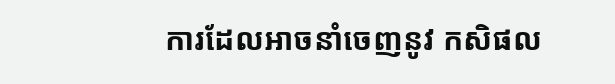ការដែលអាចនាំចេញនូវ កសិផល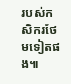របស់កសិករថែមទៀតផង៕